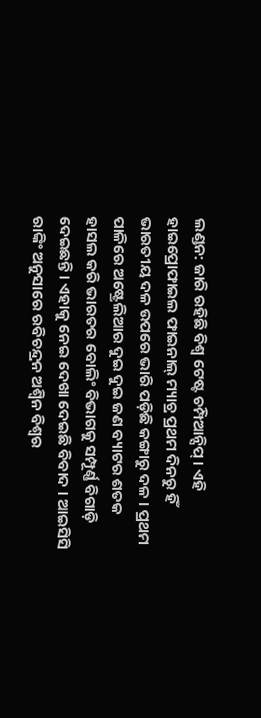ଲଣ୍ଡନ: ଜାରି ରହିଛି ବିଶ୍ବ ଟେଷ୍ଟ ଚମ୍ପିଆନ୍ସିପ୍ । ଏହି ହାଇପ୍ରୋଫାଇଲ ଫାଇନାଲ୍ ମ୍ୟାଚ୍ର ପ୍ରଥମ ଦିନରୁ ହିଁ ଭାରତୀୟ ଦଳ ଉପରେ ଭାରି ପଡ଼ିଛି କଙ୍ଗାରୁ ଦଳ । ପ୍ରଥମ ପାଳିରେ ଅଷ୍ଟ୍ରେଲିଆର ଦୁଇ ଦୁଇ ଜଣ ବ୍ୟାଟର ଶତକ ହାସଲ କରି ଭାରତର ବୋଲିଂ ବିଭାଗକୁ ସମ୍ପୂର୍ଣ୍ଣ ବିଗାଡ଼ି ଦେଇଛନ୍ତି । ଏହାକୁ ନେଇ ଦେଖା ଦେଇଛି ବିବାଦ । ଆଇସିସି ରାଙ୍କିଂ ଅନୁସାରେ ରବିଚନ୍ଦ୍ରନ ଅଶ୍ବିନ ବିଶ୍ବର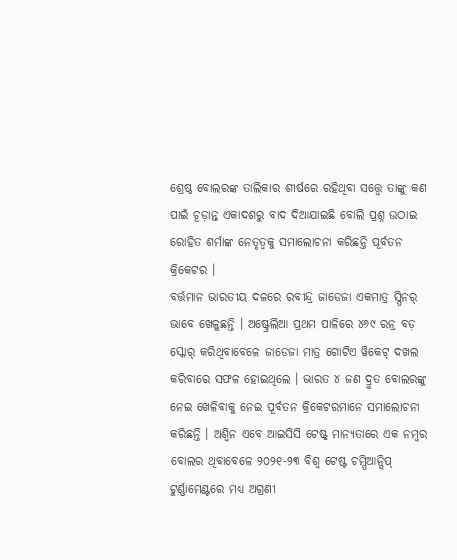ଶ୍ରେଷ୍ଠ ବୋଲରଙ୍କ ତାଲିକାର ଶୀର୍ଷରେ ରହିଥିବା ସତ୍ତ୍ବେ ତାଙ୍କୁ କଣ ପାଇଁ ଚୂଡ଼ାନ୍ତ ଏକାଦଶରୁ ବାଦ ଦିଆଯାଇଛି ବୋଲି ପ୍ରଶ୍ନ ଉଠାଇ ରୋହିତ ଶର୍ମାଙ୍କ ନେତୃତ୍ବକୁ ସମାଲୋଚନା କରିଛନ୍ତି ପୂର୍ବତନ କ୍ରିକେଟର ।
ବର୍ତ୍ତମାନ ଭାରତୀୟ ଦଳରେ ରବୀନ୍ଦ୍ର ଜାଡେଜା ଏକମାତ୍ର ସ୍ପିନର୍ ଭାବେ ଖେଳୁଛନ୍ତି । ଅଷ୍ଟ୍ରେଲିଆ ପ୍ରଥମ ପାଳିରେ ୪୬୯ ରନ୍ର ବଡ଼ ସ୍କୋର୍ କରିଥିବାବେଳେ ଜାଡେଜା ମାତ୍ର ଗୋଟିଏ ୱିକେଟ୍ ଦଖଲ କରିବାରେ ସଫଳ ହୋଇଥିଲେ । ଭାରତ ୪ ଜଣ ଦ୍ରୁତ ବୋଲରଙ୍କୁ ନେଇ ଖେଳିବାକୁ ନେଇ ପୂର୍ବତନ କ୍ରିକେଟରମାନେ ସମାଲୋଚନା କରିଛନ୍ତି । ଅଶ୍ବିନ ଏବେ ଆଇସିସି ଟେଷ୍ଟ୍ ମାନ୍ୟତାରେ ଏକ ନମ୍ବର ବୋଲର ଥିବାବେଳେ ୨୦୨୧-୨୩ ବିଶ୍ବ ଟେଷ୍ଟ ଚମ୍ପିଆନ୍ସିପ୍ ଟୁର୍ଣ୍ଣାମେଣ୍ଟରେ ମଧ୍ୟ ଅଗ୍ରଣୀ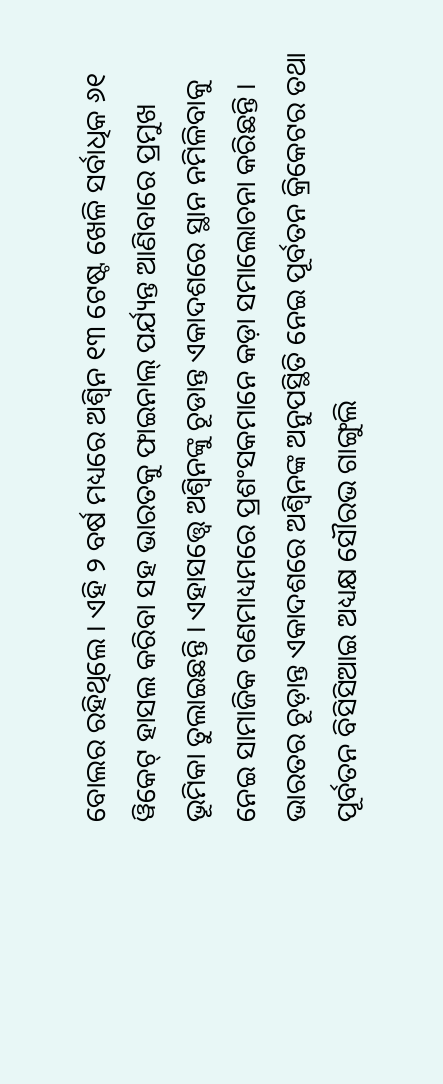ବୋଲର ରହିଥିଲେ । ଏହି ୨ ବର୍ଷ ମଧ୍ୟରେ ଅଶ୍ବିନ ୧୩ ଟେଷ୍ଟ ଖେଳି ସର୍ବାଧିକ ୬୧ ୱିକେଟ୍ ହାସଲ କରିବା ସହ ଭାରତକୁ ଫାଇନାଲ୍ ପର୍ଯ୍ୟନ୍ତ ଆଣିବାରେ ପ୍ରମୁଖ ଭୂମିକା ତୁଲାଇଛନ୍ତି । ଏହାସତ୍ତ୍ବେ ଅଶ୍ବିନଙ୍କୁ ଚୂଡାନ୍ତ ଏକାଦଶରେ ସ୍ଥାନ ନମିଳିବାକୁ ନେଇ ସାମାଜିକ ଗଣମାଧ୍ୟମରେ ପ୍ରଶଂସକମାନେ କଡ଼ା ସମାଲୋଚନା କରିଛନ୍ତି ।
ଭାରତର ଚୂଡ଼ାନ୍ତ ଏକାଦଶରେ ଅଶ୍ବିନଙ୍କ ଅନୁପସ୍ଥିତି ନେଇ ପୂର୍ବତନ କ୍ରିକେଟର ତଥା ପୂର୍ବତନ ବିସିସିଆଇ ଅଧ୍ୟକ୍ଷ ସୌରଭ ଗାଙ୍ଗୁଲି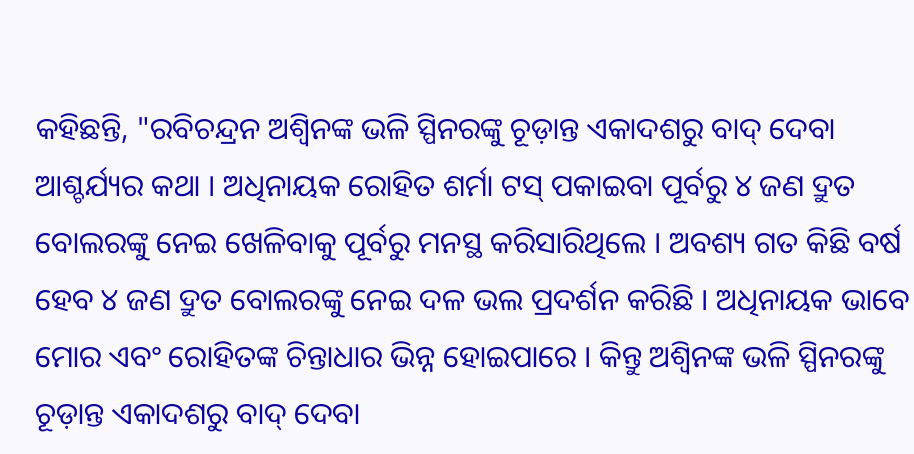କହିଛନ୍ତି, "ରବିଚନ୍ଦ୍ରନ ଅଶ୍ବିନଙ୍କ ଭଳି ସ୍ପିନରଙ୍କୁ ଚୂଡ଼ାନ୍ତ ଏକାଦଶରୁ ବାଦ୍ ଦେବା ଆଶ୍ଚର୍ଯ୍ୟର କଥା । ଅଧିନାୟକ ରୋହିତ ଶର୍ମା ଟସ୍ ପକାଇବା ପୂର୍ବରୁ ୪ ଜଣ ଦ୍ରୁତ ବୋଲରଙ୍କୁ ନେଇ ଖେଳିବାକୁ ପୂର୍ବରୁ ମନସ୍ଥ କରିସାରିଥିଲେ । ଅବଶ୍ୟ ଗତ କିଛି ବର୍ଷ ହେବ ୪ ଜଣ ଦ୍ରୁତ ବୋଲରଙ୍କୁ ନେଇ ଦଳ ଭଲ ପ୍ରଦର୍ଶନ କରିଛି । ଅଧିନାୟକ ଭାବେ ମୋର ଏବଂ ରୋହିତଙ୍କ ଚିନ୍ତାଧାର ଭିନ୍ନ ହୋଇପାରେ । କିନ୍ତୁ ଅଶ୍ବିନଙ୍କ ଭଳି ସ୍ପିନରଙ୍କୁ ଚୂଡ଼ାନ୍ତ ଏକାଦଶରୁ ବାଦ୍ ଦେବା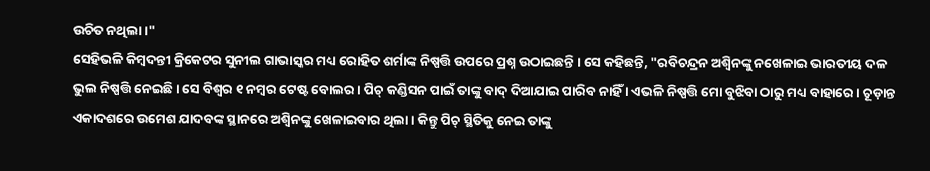ଉଚିତ ନଥିଲା ।"
ସେହିଭଳି କିମ୍ବଦନ୍ତୀ କ୍ରିକେଟର ସୁନୀଲ ଗାଭାସ୍କର ମଧ୍ୟ ରୋହିତ ଶର୍ମାଙ୍କ ନିଷ୍ପତ୍ତି ଉପରେ ପ୍ରଶ୍ନ ଉଠାଇଛନ୍ତି । ସେ କହିଛନ୍ତି, "ରବିଚନ୍ଦ୍ରନ ଅଶ୍ବିନଙ୍କୁ ନଖେଳାଇ ଭାରତୀୟ ଦଳ ଭୁଲ ନିଷ୍ପତ୍ତି ନେଇଛି । ସେ ବିଶ୍ବର ୧ ନମ୍ବର ଟେଷ୍ଟ ବୋଲର । ପିଚ୍ କଣ୍ଡିସନ ପାଇଁ ତାଙ୍କୁ ବାଦ୍ ଦିଆଯାଇ ପାରିବ ନାହିଁ । ଏଭଳି ନିଷ୍ପତ୍ତି ମୋ ବୁଝିବା ଠାରୁ ମଧ୍ୟ ବାହାରେ । ଚୂଡ଼ାନ୍ତ ଏକାଦଶରେ ଉମେଶ ଯାଦବଙ୍କ ସ୍ଥାନରେ ଅଶ୍ବିନଙ୍କୁ ଖେଳାଇବାର ଥିଲା । କିନ୍ତୁ ପିଚ୍ ସ୍ଥିତିକୁ ନେଇ ତାଙ୍କୁ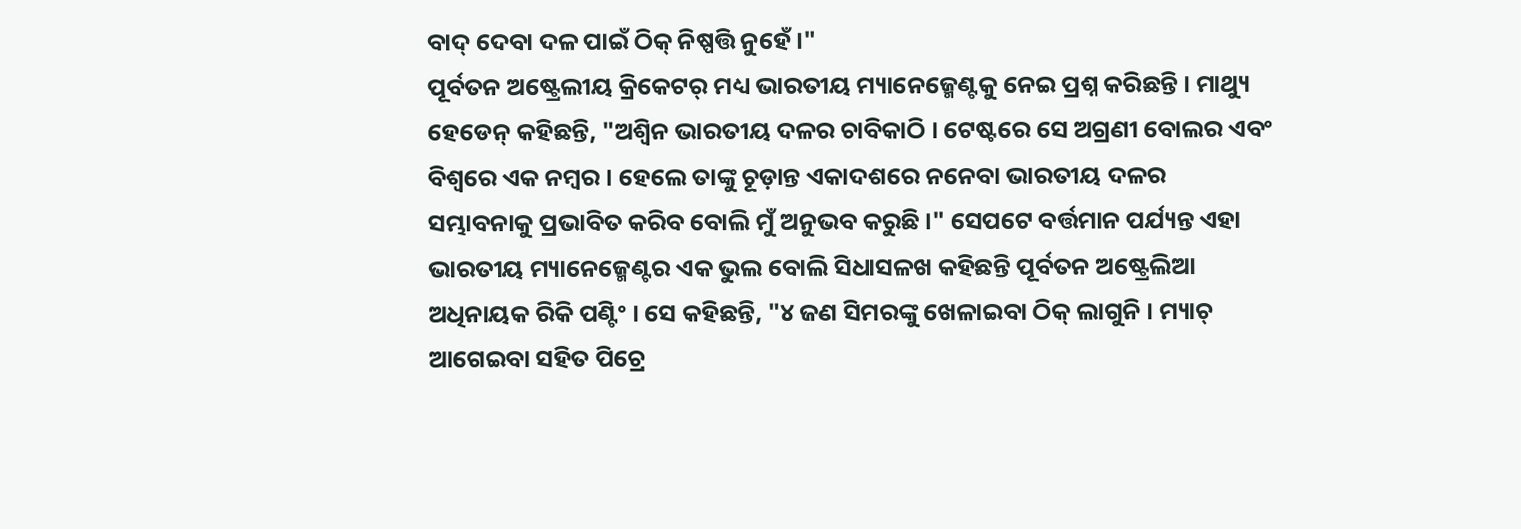ବାଦ୍ ଦେବା ଦଳ ପାଇଁ ଠିକ୍ ନିଷ୍ପତ୍ତି ନୁହେଁ ।"
ପୂର୍ବତନ ଅଷ୍ଟ୍ରେଲୀୟ କ୍ରିକେଟର୍ ମଧ୍ୟ ଭାରତୀୟ ମ୍ୟାନେଜ୍ମେଣ୍ଟକୁ ନେଇ ପ୍ରଶ୍ନ କରିଛନ୍ତି । ମାଥ୍ୟୁ ହେଡେନ୍ କହିଛନ୍ତି, "ଅଶ୍ବିନ ଭାରତୀୟ ଦଳର ଚାବିକାଠି । ଟେଷ୍ଟରେ ସେ ଅଗ୍ରଣୀ ବୋଲର ଏବଂ ବିଶ୍ବରେ ଏକ ନମ୍ବର । ହେଲେ ତାଙ୍କୁ ଚୂଡ଼ାନ୍ତ ଏକାଦଶରେ ନନେବା ଭାରତୀୟ ଦଳର ସମ୍ଭାବନାକୁ ପ୍ରଭାବିତ କରିବ ବୋଲି ମୁଁ ଅନୁଭବ କରୁଛି ।" ସେପଟେ ବର୍ତ୍ତମାନ ପର୍ଯ୍ୟନ୍ତ ଏହା ଭାରତୀୟ ମ୍ୟାନେଜ୍ମେଣ୍ଟର ଏକ ଭୁଲ ବୋଲି ସିଧାସଳଖ କହିଛନ୍ତି ପୂର୍ବତନ ଅଷ୍ଟ୍ରେଲିଆ ଅଧିନାୟକ ରିକି ପଣ୍ଟିଂ । ସେ କହିଛନ୍ତି, "୪ ଜଣ ସିମରଙ୍କୁ ଖେଳାଇବା ଠିକ୍ ଲାଗୁନି । ମ୍ୟାଚ୍ ଆଗେଇବା ସହିତ ପିଚ୍ରେ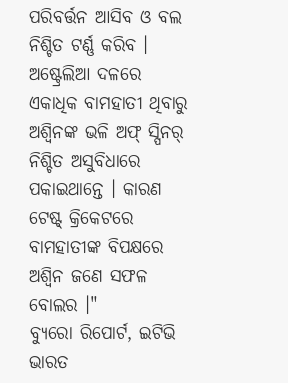ପରିବର୍ତ୍ତନ ଆସିବ ଓ ବଲ ନିଶ୍ଚିତ ଟର୍ଣ୍ଣ କରିବ । ଅଷ୍ଟ୍ରେଲିଆ ଦଳରେ ଏକାଧିକ ବାମହାତୀ ଥିବାରୁ ଅଶ୍ବିନଙ୍କ ଭଳି ଅଫ୍ ସ୍ପିନର୍ ନିଶ୍ଚିତ ଅସୁବିଧାରେ ପକାଇଥାନ୍ତେ । କାରଣ ଟେଷ୍ଟ୍ କ୍ରିକେଟରେ ବାମହାତୀଙ୍କ ବିପକ୍ଷରେ ଅଶ୍ବିନ ଜଣେ ସଫଳ ବୋଲର ।"
ବ୍ୟୁରୋ ରିପୋର୍ଟ, ଇଟିଭି ଭାରତ